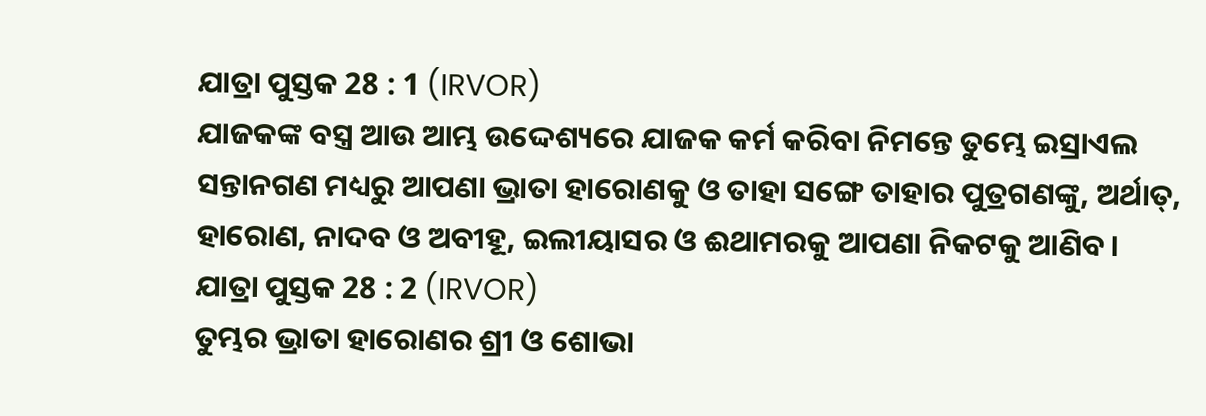ଯାତ୍ରା ପୁସ୍ତକ 28 : 1 (IRVOR)
ଯାଜକଙ୍କ ବସ୍ତ୍ର ଆଉ ଆମ୍ଭ ଉଦ୍ଦେଶ୍ୟରେ ଯାଜକ କର୍ମ କରିବା ନିମନ୍ତେ ତୁମ୍ଭେ ଇସ୍ରାଏଲ ସନ୍ତାନଗଣ ମଧ୍ୟରୁ ଆପଣା ଭ୍ରାତା ହାରୋଣକୁ ଓ ତାହା ସଙ୍ଗେ ତାହାର ପୁତ୍ରଗଣଙ୍କୁ, ଅର୍ଥାତ୍, ହାରୋଣ, ନାଦବ ଓ ଅବୀହୂ, ଇଲୀୟାସର ଓ ଈଥାମରକୁ ଆପଣା ନିକଟକୁ ଆଣିବ।
ଯାତ୍ରା ପୁସ୍ତକ 28 : 2 (IRVOR)
ତୁମ୍ଭର ଭ୍ରାତା ହାରୋଣର ଶ୍ରୀ ଓ ଶୋଭା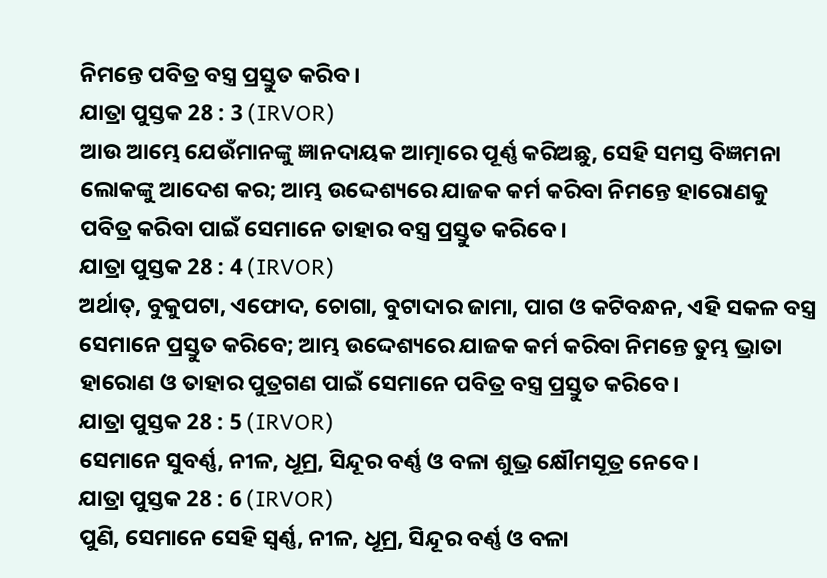ନିମନ୍ତେ ପବିତ୍ର ବସ୍ତ୍ର ପ୍ରସ୍ତୁତ କରିବ।
ଯାତ୍ରା ପୁସ୍ତକ 28 : 3 (IRVOR)
ଆଉ ଆମ୍ଭେ ଯେଉଁମାନଙ୍କୁ ଜ୍ଞାନଦାୟକ ଆତ୍ମାରେ ପୂର୍ଣ୍ଣ କରିଅଛୁ, ସେହି ସମସ୍ତ ବିଜ୍ଞମନା ଲୋକଙ୍କୁ ଆଦେଶ କର; ଆମ୍ଭ ଉଦ୍ଦେଶ୍ୟରେ ଯାଜକ କର୍ମ କରିବା ନିମନ୍ତେ ହାରୋଣକୁ ପବିତ୍ର କରିବା ପାଇଁ ସେମାନେ ତାହାର ବସ୍ତ୍ର ପ୍ରସ୍ତୁତ କରିବେ।
ଯାତ୍ରା ପୁସ୍ତକ 28 : 4 (IRVOR)
ଅର୍ଥାତ୍, ବୁକୁପଟା, ଏଫୋଦ, ଚୋଗା, ବୁଟାଦାର ଜାମା, ପାଗ ଓ କଟିବନ୍ଧନ, ଏହି ସକଳ ବସ୍ତ୍ର ସେମାନେ ପ୍ରସ୍ତୁତ କରିବେ; ଆମ୍ଭ ଉଦ୍ଦେଶ୍ୟରେ ଯାଜକ କର୍ମ କରିବା ନିମନ୍ତେ ତୁମ୍ଭ ଭ୍ରାତା ହାରୋଣ ଓ ତାହାର ପୁତ୍ରଗଣ ପାଇଁ ସେମାନେ ପବିତ୍ର ବସ୍ତ୍ର ପ୍ରସ୍ତୁତ କରିବେ।
ଯାତ୍ରା ପୁସ୍ତକ 28 : 5 (IRVOR)
ସେମାନେ ସୁବର୍ଣ୍ଣ, ନୀଳ, ଧୂମ୍ର, ସିନ୍ଦୂର ବର୍ଣ୍ଣ ଓ ବଳା ଶୁଭ୍ର କ୍ଷୌମସୂତ୍ର ନେବେ।
ଯାତ୍ରା ପୁସ୍ତକ 28 : 6 (IRVOR)
ପୁଣି, ସେମାନେ ସେହି ସ୍ୱର୍ଣ୍ଣ, ନୀଳ, ଧୂମ୍ର, ସିନ୍ଦୂର ବର୍ଣ୍ଣ ଓ ବଳା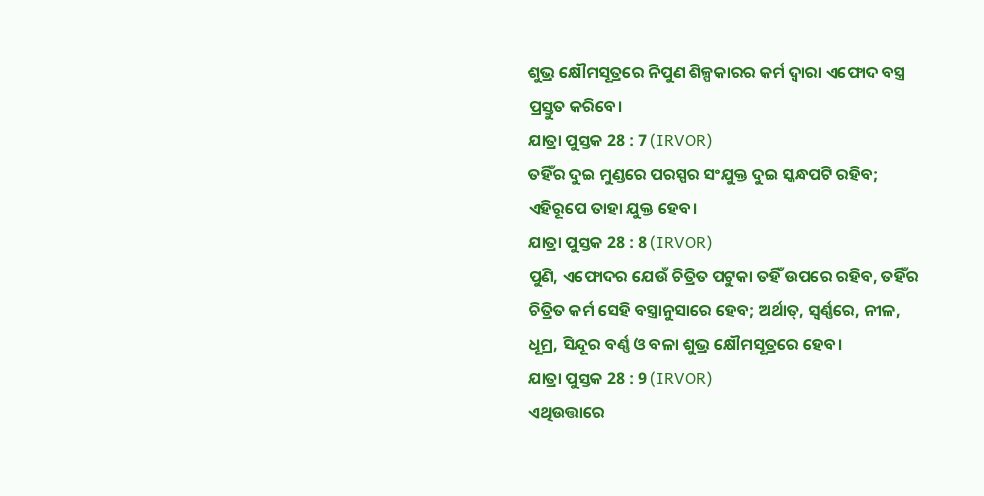ଶୁଭ୍ର କ୍ଷୌମସୂତ୍ରରେ ନିପୁଣ ଶିଳ୍ପକାରର କର୍ମ ଦ୍ୱାରା ଏଫୋଦ ବସ୍ତ୍ର ପ୍ରସ୍ତୁତ କରିବେ।
ଯାତ୍ରା ପୁସ୍ତକ 28 : 7 (IRVOR)
ତହିଁର ଦୁଇ ମୁଣ୍ଡରେ ପରସ୍ପର ସଂଯୁକ୍ତ ଦୁଇ ସ୍କନ୍ଧପଟି ରହିବ; ଏହିରୂପେ ତାହା ଯୁକ୍ତ ହେବ।
ଯାତ୍ରା ପୁସ୍ତକ 28 : 8 (IRVOR)
ପୁଣି, ଏଫୋଦର ଯେଉଁ ଚିତ୍ରିତ ପଟୁକା ତହିଁ ଉପରେ ରହିବ, ତହିଁର ଚିତ୍ରିତ କର୍ମ ସେହି ବସ୍ତ୍ରାନୁସାରେ ହେବ; ଅର୍ଥାତ୍, ସ୍ୱର୍ଣ୍ଣରେ, ନୀଳ, ଧୂମ୍ର, ସିନ୍ଦୂର ବର୍ଣ୍ଣ ଓ ବଳା ଶୁଭ୍ର କ୍ଷୌମସୂତ୍ରରେ ହେବ।
ଯାତ୍ରା ପୁସ୍ତକ 28 : 9 (IRVOR)
ଏଥିଉତ୍ତାରେ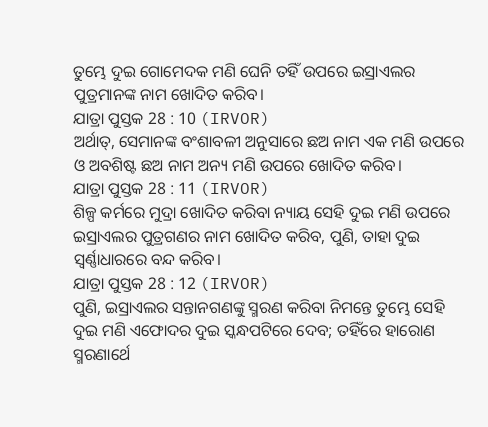ତୁମ୍ଭେ ଦୁଇ ଗୋମେଦକ ମଣି ଘେନି ତହିଁ ଉପରେ ଇସ୍ରାଏଲର ପୁତ୍ରମାନଙ୍କ ନାମ ଖୋଦିତ କରିବ।
ଯାତ୍ରା ପୁସ୍ତକ 28 : 10 (IRVOR)
ଅର୍ଥାତ୍, ସେମାନଙ୍କ ବଂଶାବଳୀ ଅନୁସାରେ ଛଅ ନାମ ଏକ ମଣି ଉପରେ ଓ ଅବଶିଷ୍ଟ ଛଅ ନାମ ଅନ୍ୟ ମଣି ଉପରେ ଖୋଦିତ କରିବ।
ଯାତ୍ରା ପୁସ୍ତକ 28 : 11 (IRVOR)
ଶିଳ୍ପ କର୍ମରେ ମୁଦ୍ରା ଖୋଦିତ କରିବା ନ୍ୟାୟ ସେହି ଦୁଇ ମଣି ଉପରେ ଇସ୍ରାଏଲର ପୁତ୍ରଗଣର ନାମ ଖୋଦିତ କରିବ, ପୁଣି, ତାହା ଦୁଇ ସ୍ୱର୍ଣ୍ଣାଧାରରେ ବନ୍ଦ କରିବ।
ଯାତ୍ରା ପୁସ୍ତକ 28 : 12 (IRVOR)
ପୁଣି, ଇସ୍ରାଏଲର ସନ୍ତାନଗଣଙ୍କୁ ସ୍ମରଣ କରିବା ନିମନ୍ତେ ତୁମ୍ଭେ ସେହି ଦୁଇ ମଣି ଏଫୋଦର ଦୁଇ ସ୍କନ୍ଧପଟିରେ ଦେବ; ତହିଁରେ ହାରୋଣ ସ୍ମରଣାର୍ଥେ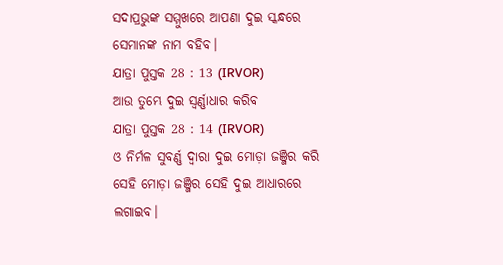ସଦାପ୍ରଭୁଙ୍କ ସମ୍ମୁଖରେ ଆପଣା ଦୁଇ ସ୍କନ୍ଧରେ ସେମାନଙ୍କ ନାମ ବହିବ।
ଯାତ୍ରା ପୁସ୍ତକ 28 : 13 (IRVOR)
ଆଉ ତୁମ୍ଭେ ଦୁଇ ସ୍ୱର୍ଣ୍ଣାଧାର କରିବ
ଯାତ୍ରା ପୁସ୍ତକ 28 : 14 (IRVOR)
ଓ ନିର୍ମଳ ସୁବର୍ଣ୍ଣ ଦ୍ୱାରା ଦୁଇ ମୋଡ଼ା ଜଞ୍ଜିର କରି ସେହି ମୋଡ଼ା ଜଞ୍ଜିର ସେହି ଦୁଇ ଆଧାରରେ ଲଗାଇବ।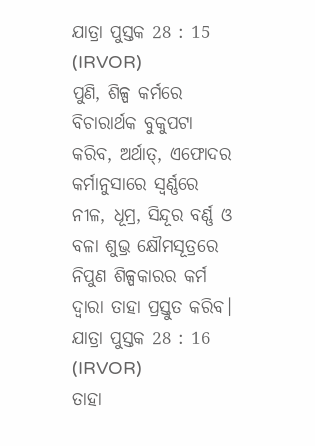ଯାତ୍ରା ପୁସ୍ତକ 28 : 15 (IRVOR)
ପୁଣି, ଶିଳ୍ପ କର୍ମରେ ବିଚାରାର୍ଥକ ବୁକୁପଟା କରିବ, ଅର୍ଥାତ୍, ଏଫୋଦର କର୍ମାନୁସାରେ ସ୍ୱର୍ଣ୍ଣରେ ନୀଳ, ଧୂମ୍ର, ସିନ୍ଦୂର ବର୍ଣ୍ଣ ଓ ବଳା ଶୁଭ୍ର କ୍ଷୌମସୂତ୍ରରେ ନିପୁଣ ଶିଳ୍ପକାରର କର୍ମ ଦ୍ୱାରା ତାହା ପ୍ରସ୍ତୁତ କରିବ।
ଯାତ୍ରା ପୁସ୍ତକ 28 : 16 (IRVOR)
ତାହା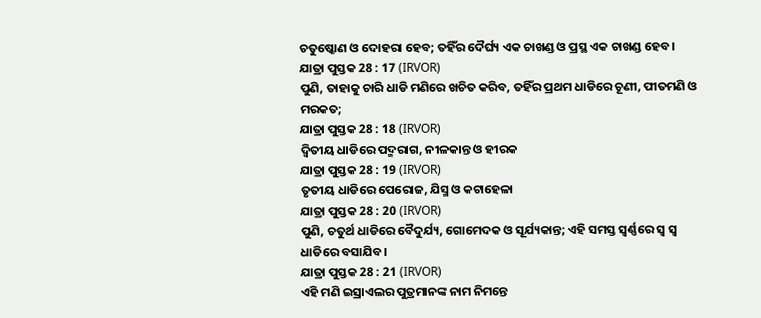ଚତୁଷ୍କୋଣ ଓ ଦୋହରା ହେବ; ତହିଁର ଦୈର୍ଘ୍ୟ ଏକ ଚାଖଣ୍ଡ ଓ ପ୍ରସ୍ଥ ଏକ ଚାଖଣ୍ଡ ହେବ।
ଯାତ୍ରା ପୁସ୍ତକ 28 : 17 (IRVOR)
ପୁଣି, ତାହାକୁ ଚାରି ଧାଡି ମଣିରେ ଖଚିତ କରିବ, ତହିଁର ପ୍ରଥମ ଧାଡିରେ ଚୂଣୀ, ପୀତମଣି ଓ ମରକତ;
ଯାତ୍ରା ପୁସ୍ତକ 28 : 18 (IRVOR)
ଦ୍ୱିତୀୟ ଧାଡିରେ ପଦ୍ମରାଗ, ନୀଳକାନ୍ତ ଓ ହୀରକ
ଯାତ୍ରା ପୁସ୍ତକ 28 : 19 (IRVOR)
ତୃତୀୟ ଧାଡିରେ ପେରୋଜ, ଯିସ୍ମ ଓ କଟାହେଳା
ଯାତ୍ରା ପୁସ୍ତକ 28 : 20 (IRVOR)
ପୁଣି, ଚତୁର୍ଥ ଧାଡିରେ ବୈଦୁର୍ଯ୍ୟ, ଗୋମେଦକ ଓ ସୂର୍ଯ୍ୟକାନ୍ତ; ଏହି ସମସ୍ତ ସ୍ୱର୍ଣ୍ଣରେ ସ୍ୱ ସ୍ୱ ଧାଡିରେ ବସାଯିବ।
ଯାତ୍ରା ପୁସ୍ତକ 28 : 21 (IRVOR)
ଏହି ମଣି ଇସ୍ରାଏଲର ପୁତ୍ରମାନଙ୍କ ନାମ ନିମନ୍ତେ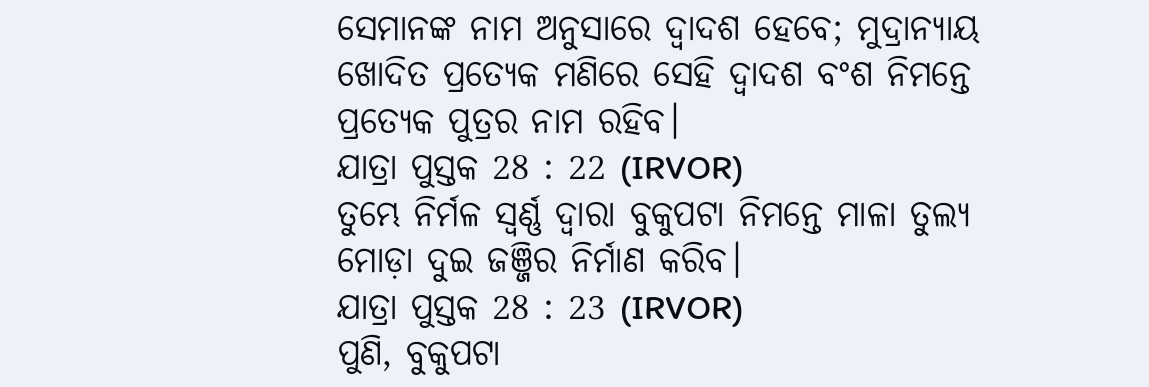ସେମାନଙ୍କ ନାମ ଅନୁସାରେ ଦ୍ୱାଦଶ ହେବେ; ମୁଦ୍ରାନ୍ୟାୟ ଖୋଦିତ ପ୍ରତ୍ୟେକ ମଣିରେ ସେହି ଦ୍ୱାଦଶ ବଂଶ ନିମନ୍ତେ ପ୍ରତ୍ୟେକ ପୁତ୍ରର ନାମ ରହିବ।
ଯାତ୍ରା ପୁସ୍ତକ 28 : 22 (IRVOR)
ତୁମ୍ଭେ ନିର୍ମଳ ସ୍ୱର୍ଣ୍ଣ ଦ୍ୱାରା ବୁକୁପଟା ନିମନ୍ତେ ମାଳା ତୁଲ୍ୟ ମୋଡ଼ା ଦୁଇ ଜଞ୍ଜିର ନିର୍ମାଣ କରିବ।
ଯାତ୍ରା ପୁସ୍ତକ 28 : 23 (IRVOR)
ପୁଣି, ବୁକୁପଟା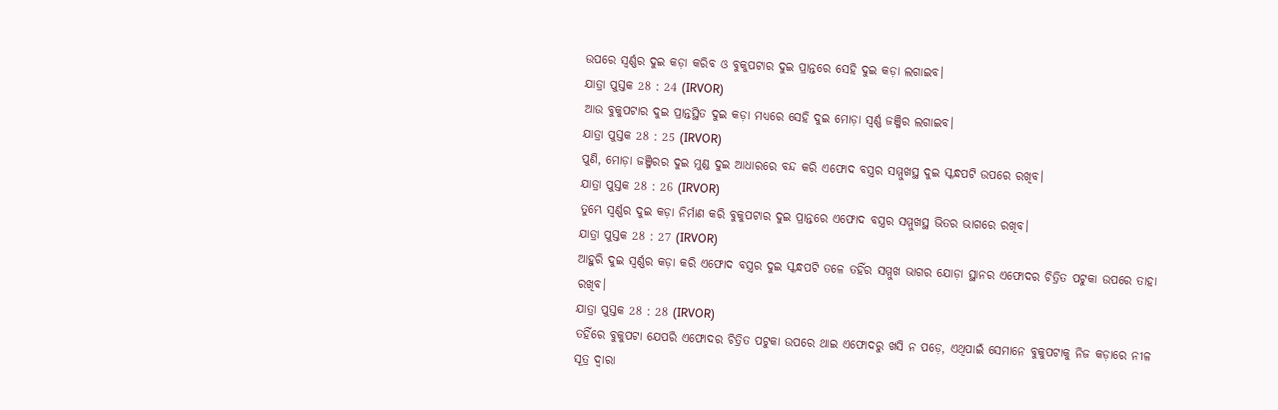ଉପରେ ସ୍ୱର୍ଣ୍ଣର ଦୁଇ କଡ଼ା କରିବ ଓ ବୁକୁପଟାର ଦୁଇ ପ୍ରାନ୍ତରେ ସେହି ଦୁଇ କଡ଼ା ଲଗାଇବ।
ଯାତ୍ରା ପୁସ୍ତକ 28 : 24 (IRVOR)
ଆଉ ବୁକୁପଟାର ଦୁଇ ପ୍ରାନ୍ତସ୍ଥିତ ଦୁଇ କଡ଼ା ମଧ୍ୟରେ ସେହି ଦୁଇ ମୋଡ଼ା ସ୍ୱର୍ଣ୍ଣ ଜଞ୍ଜିର ଲଗାଇବ।
ଯାତ୍ରା ପୁସ୍ତକ 28 : 25 (IRVOR)
ପୁଣି, ମୋଡ଼ା ଜଞ୍ଜିରର ଦୁଇ ମୁଣ୍ଡ ଦୁଇ ଆଧାରରେ ବନ୍ଦ କରି ଏଫୋଦ ବସ୍ତ୍ରର ସମ୍ମୁଖସ୍ଥ ଦୁଇ ସ୍କନ୍ଧପଟି ଉପରେ ରଖିବ।
ଯାତ୍ରା ପୁସ୍ତକ 28 : 26 (IRVOR)
ତୁମ୍ଭେ ସ୍ୱର୍ଣ୍ଣର ଦୁଇ କଡ଼ା ନିର୍ମାଣ କରି ବୁକୁପଟାର ଦୁଇ ପ୍ରାନ୍ତରେ ଏଫୋଦ ବସ୍ତ୍ରର ସମ୍ମୁଖସ୍ଥ ଭିତର ଭାଗରେ ରଖିବ।
ଯାତ୍ରା ପୁସ୍ତକ 28 : 27 (IRVOR)
ଆହୁରି ଦୁଇ ସ୍ୱର୍ଣ୍ଣର କଡ଼ା କରି ଏଫୋଦ ବସ୍ତ୍ରର ଦୁଇ ସ୍କନ୍ଧପଟି ତଳେ ତହିଁର ସମ୍ମୁଖ ଭାଗର ଯୋଡ଼ା ସ୍ଥାନର ଏଫୋଦର ଚିତ୍ରିତ ପଟୁକା ଉପରେ ତାହା ରଖିବ।
ଯାତ୍ରା ପୁସ୍ତକ 28 : 28 (IRVOR)
ତହିଁରେ ବୁକୁପଟା ଯେପରି ଏଫୋଦର ଚିତ୍ରିତ ପଟୁକା ଉପରେ ଥାଇ ଏଫୋଦରୁ ଖସି ନ ପଡ଼େ, ଏଥିପାଇଁ ସେମାନେ ବୁକୁପଟାକୁ ନିଜ କଡ଼ାରେ ନୀଳ ସୂତ୍ର ଦ୍ୱାରା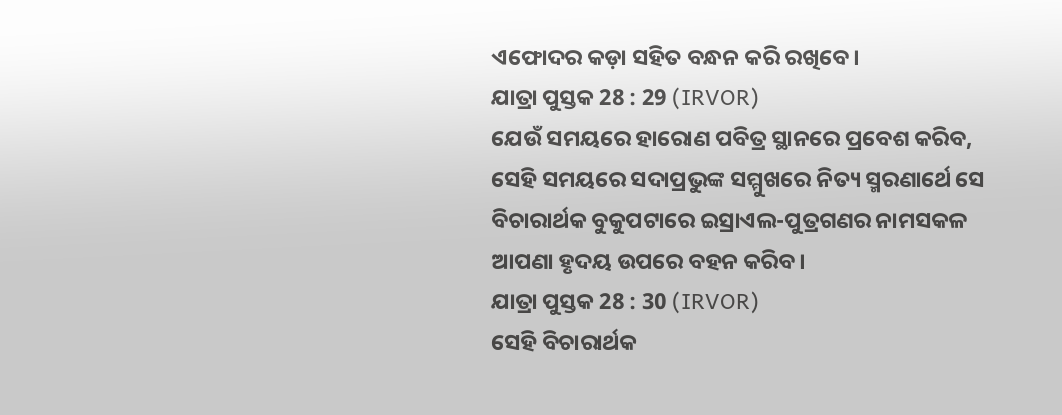ଏଫୋଦର କଡ଼ା ସହିତ ବନ୍ଧନ କରି ରଖିବେ।
ଯାତ୍ରା ପୁସ୍ତକ 28 : 29 (IRVOR)
ଯେଉଁ ସମୟରେ ହାରୋଣ ପବିତ୍ର ସ୍ଥାନରେ ପ୍ରବେଶ କରିବ, ସେହି ସମୟରେ ସଦାପ୍ରଭୁଙ୍କ ସମ୍ମୁଖରେ ନିତ୍ୟ ସ୍ମରଣାର୍ଥେ ସେ ବିଚାରାର୍ଥକ ବୁକୁପଟାରେ ଇସ୍ରାଏଲ-ପୁତ୍ରଗଣର ନାମସକଳ ଆପଣା ହୃଦୟ ଉପରେ ବହନ କରିବ।
ଯାତ୍ରା ପୁସ୍ତକ 28 : 30 (IRVOR)
ସେହି ବିଚାରାର୍ଥକ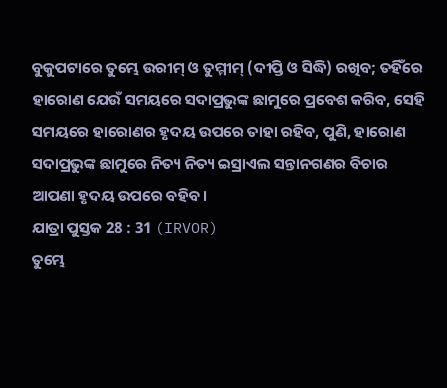ବୁକୁପଟାରେ ତୁମ୍ଭେ ଉରୀମ୍ ଓ ତୁମ୍ମୀମ୍ (ଦୀପ୍ତି ଓ ସିଦ୍ଧି) ରଖିବ; ତହିଁରେ ହାରୋଣ ଯେଉଁ ସମୟରେ ସଦାପ୍ରଭୁଙ୍କ ଛାମୁରେ ପ୍ରବେଶ କରିବ, ସେହି ସମୟରେ ହାରୋଣର ହୃଦୟ ଉପରେ ତାହା ରହିବ, ପୁଣି, ହାରୋଣ ସଦାପ୍ରଭୁଙ୍କ ଛାମୁରେ ନିତ୍ୟ ନିତ୍ୟ ଇସ୍ରାଏଲ ସନ୍ତାନଗଣର ବିଚାର ଆପଣା ହୃଦୟ ଉପରେ ବହିବ।
ଯାତ୍ରା ପୁସ୍ତକ 28 : 31 (IRVOR)
ତୁମ୍ଭେ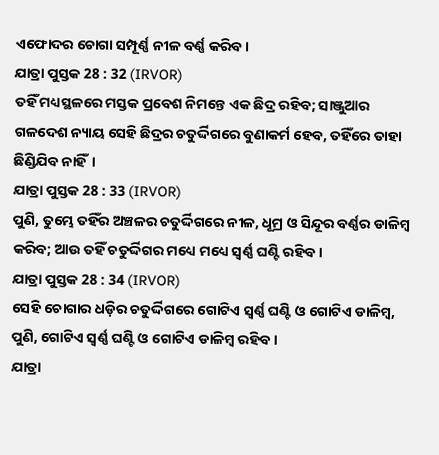ଏଫୋଦର ଚୋଗା ସମ୍ପୂର୍ଣ୍ଣ ନୀଳ ବର୍ଣ୍ଣ କରିବ।
ଯାତ୍ରା ପୁସ୍ତକ 28 : 32 (IRVOR)
ତହିଁ ମଧ୍ୟସ୍ଥଳରେ ମସ୍ତକ ପ୍ରବେଶ ନିମନ୍ତେ ଏକ ଛିଦ୍ର ରହିବ; ସାଞ୍ଜୁଆର ଗଳଦେଶ ନ୍ୟାୟ ସେହି ଛିଦ୍ରର ଚତୁର୍ଦ୍ଦିଗରେ ବୁଣାକର୍ମ ହେବ, ତହିଁରେ ତାହା ଛିଣ୍ଡିଯିବ ନାହିଁ।
ଯାତ୍ରା ପୁସ୍ତକ 28 : 33 (IRVOR)
ପୁଣି, ତୁମ୍ଭେ ତହିଁର ଅଞ୍ଚଳର ଚତୁର୍ଦ୍ଦିଗରେ ନୀଳ, ଧୂମ୍ର ଓ ସିନ୍ଦୂର ବର୍ଣ୍ଣର ଡାଳିମ୍ବ କରିବ; ଆଉ ତହିଁ ଚତୁର୍ଦ୍ଦିଗର ମଧ୍ୟେ ମଧ୍ୟେ ସ୍ୱର୍ଣ୍ଣ ଘଣ୍ଟି ରହିବ।
ଯାତ୍ରା ପୁସ୍ତକ 28 : 34 (IRVOR)
ସେହି ଚୋଗାର ଧଡ଼ିର ଚତୁର୍ଦ୍ଦିଗରେ ଗୋଟିଏ ସ୍ୱର୍ଣ୍ଣ ଘଣ୍ଟି ଓ ଗୋଟିଏ ଡାଳିମ୍ବ, ପୁଣି, ଗୋଟିଏ ସ୍ୱର୍ଣ୍ଣ ଘଣ୍ଟି ଓ ଗୋଟିଏ ଡାଳିମ୍ବ ରହିବ।
ଯାତ୍ରା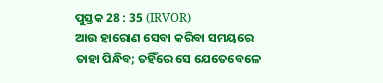ପୁସ୍ତକ 28 : 35 (IRVOR)
ଆଉ ହାରୋଣ ସେବା କରିବା ସମୟରେ ତାହା ପିନ୍ଧିବ; ତହିଁରେ ସେ ଯେତେବେଳେ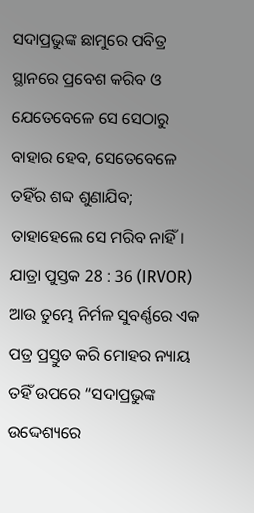ସଦାପ୍ରଭୁଙ୍କ ଛାମୁରେ ପବିତ୍ର ସ୍ଥାନରେ ପ୍ରବେଶ କରିବ ଓ ଯେତେବେଳେ ସେ ସେଠାରୁ ବାହାର ହେବ, ସେତେବେଳେ ତହିଁର ଶବ୍ଦ ଶୁଣାଯିବ; ତାହାହେଲେ ସେ ମରିବ ନାହିଁ।
ଯାତ୍ରା ପୁସ୍ତକ 28 : 36 (IRVOR)
ଆଉ ତୁମ୍ଭେ ନିର୍ମଳ ସୁବର୍ଣ୍ଣରେ ଏକ ପତ୍ର ପ୍ରସ୍ତୁତ କରି ମୋହର ନ୍ୟାୟ ତହିଁ ଉପରେ “ସଦାପ୍ରଭୁଙ୍କ ଉଦ୍ଦେଶ୍ୟରେ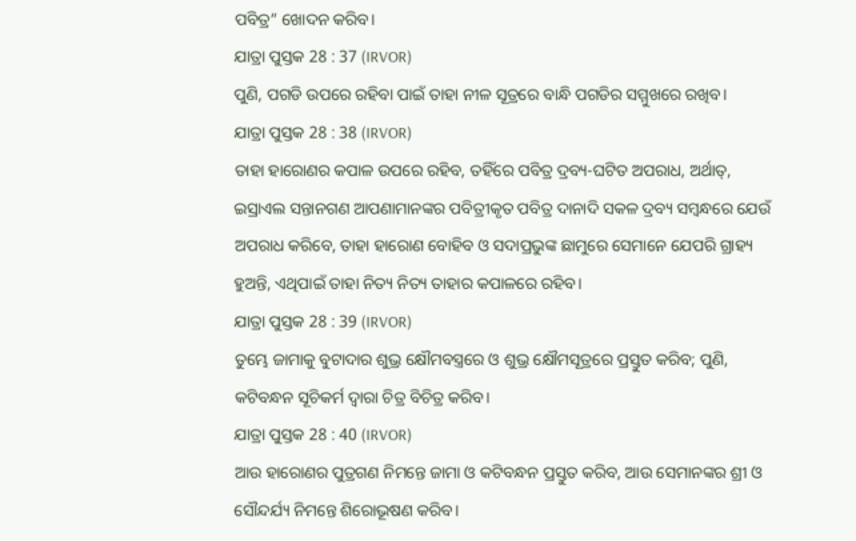ପବିତ୍ର” ଖୋଦନ କରିବ।
ଯାତ୍ରା ପୁସ୍ତକ 28 : 37 (IRVOR)
ପୁଣି, ପଗଡି ଉପରେ ରହିବା ପାଇଁ ତାହା ନୀଳ ସୂତ୍ରରେ ବାନ୍ଧି ପଗଡିର ସମ୍ମୁଖରେ ରଖିବ।
ଯାତ୍ରା ପୁସ୍ତକ 28 : 38 (IRVOR)
ତାହା ହାରୋଣର କପାଳ ଉପରେ ରହିବ, ତହିଁରେ ପବିତ୍ର ଦ୍ରବ୍ୟ-ଘଟିତ ଅପରାଧ, ଅର୍ଥାତ୍, ଇସ୍ରାଏଲ ସନ୍ତାନଗଣ ଆପଣାମାନଙ୍କର ପବିତ୍ରୀକୃତ ପବିତ୍ର ଦାନାଦି ସକଳ ଦ୍ରବ୍ୟ ସମ୍ବନ୍ଧରେ ଯେଉଁ ଅପରାଧ କରିବେ, ତାହା ହାରୋଣ ବୋହିବ ଓ ସଦାପ୍ରଭୁଙ୍କ ଛାମୁରେ ସେମାନେ ଯେପରି ଗ୍ରାହ୍ୟ ହୁଅନ୍ତି, ଏଥିପାଇଁ ତାହା ନିତ୍ୟ ନିତ୍ୟ ତାହାର କପାଳରେ ରହିବ।
ଯାତ୍ରା ପୁସ୍ତକ 28 : 39 (IRVOR)
ତୁମ୍ଭେ ଜାମାକୁ ବୁଟାଦାର ଶୁଭ୍ର କ୍ଷୌମବସ୍ତ୍ରରେ ଓ ଶୁଭ୍ର କ୍ଷୌମସୂତ୍ରରେ ପ୍ରସ୍ତୁତ କରିବ; ପୁଣି, କଟିବନ୍ଧନ ସୂଚିକର୍ମ ଦ୍ୱାରା ଚିତ୍ର ବିଚିତ୍ର କରିବ।
ଯାତ୍ରା ପୁସ୍ତକ 28 : 40 (IRVOR)
ଆଉ ହାରୋଣର ପୁତ୍ରଗଣ ନିମନ୍ତେ ଜାମା ଓ କଟିବନ୍ଧନ ପ୍ରସ୍ତୁତ କରିବ, ଆଉ ସେମାନଙ୍କର ଶ୍ରୀ ଓ ସୌନ୍ଦର୍ଯ୍ୟ ନିମନ୍ତେ ଶିରୋଭୂଷଣ କରିବ।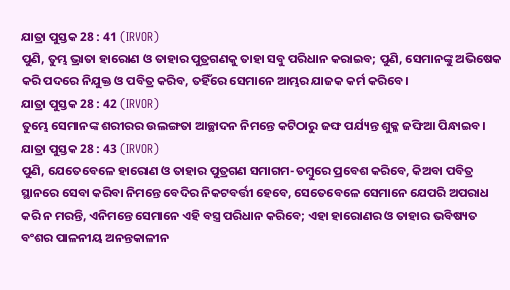ଯାତ୍ରା ପୁସ୍ତକ 28 : 41 (IRVOR)
ପୁଣି, ତୁମ୍ଭ ଭ୍ରାତା ହାରୋଣ ଓ ତାହାର ପୁତ୍ରଗଣକୁ ତାହା ସବୁ ପରିଧାନ କରାଇବ; ପୁଣି, ସେମାନଙ୍କୁ ଅଭିଷେକ କରି ପଦରେ ନିଯୁକ୍ତ ଓ ପବିତ୍ର କରିବ, ତହିଁରେ ସେମାନେ ଆମ୍ଭର ଯାଜକ କର୍ମ କରିବେ।
ଯାତ୍ରା ପୁସ୍ତକ 28 : 42 (IRVOR)
ତୁମ୍ଭେ ସେମାନଙ୍କ ଶରୀରର ଉଲଙ୍ଗତା ଆଚ୍ଛାଦନ ନିମନ୍ତେ କଟିଠାରୁ ଜଙ୍ଘ ପର୍ଯ୍ୟନ୍ତ ଶୁକ୍ଳ ଜଙ୍ଘିଆ ପିନ୍ଧାଇବ।
ଯାତ୍ରା ପୁସ୍ତକ 28 : 43 (IRVOR)
ପୁଣି, ଯେତେବେଳେ ହାରୋଣ ଓ ତାହାର ପୁତ୍ରଗଣ ସମାଗମ-ତମ୍ବୁରେ ପ୍ରବେଶ କରିବେ, କିଅବା ପବିତ୍ର ସ୍ଥାନରେ ସେବା କରିବା ନିମନ୍ତେ ବେଦିର ନିକଟବର୍ତ୍ତୀ ହେବେ, ସେତେବେଳେ ସେମାନେ ଯେପରି ଅପରାଧ କରି ନ ମରନ୍ତି, ଏନିମନ୍ତେ ସେମାନେ ଏହି ବସ୍ତ୍ର ପରିଧାନ କରିବେ; ଏହା ହାରୋଣର ଓ ତାହାର ଭବିଷ୍ୟତ ବଂଶର ପାଳନୀୟ ଅନନ୍ତକାଳୀନ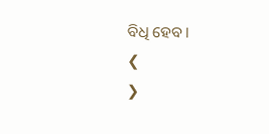ବିଧି ହେବ।
❮
❯